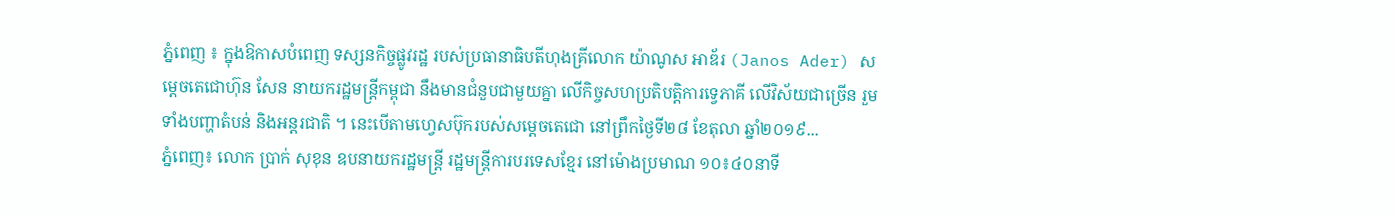ភ្នំពេញ ៖ ក្នុងឱកាសបំពេញ ទស្សនកិច្ចផ្លូវរដ្ឋ របស់ប្រធានាធិបតីហុងគ្រីលោក យ៉ាណូស អាឌ័រ (Janos Ader) សម្តេចតេជោហ៊ុន សែន នាយករដ្ឋមន្ត្រីកម្ពុជា នឹងមានជំនួបជាមួយគ្នា លើកិច្ចសហប្រតិបត្តិការទ្វេភាគី លើវិស័យជាច្រើន រួមទាំងបញ្ហាតំបន់ និងអន្តរជាតិ ។ នេះបើតាមហ្វេសប៊ុករបស់សម្តេចតេជោ នៅព្រឹកថ្ងៃទី២៨ ខែតុលា ឆ្នាំ២០១៩...
ភ្នំពេញ៖ លោក ប្រាក់ សុខុន ឧបនាយករដ្ឋមន្ត្រី រដ្ឋមន្ត្រីការបរទេសខ្មែរ នៅម៉ោងប្រមាណ ១០៖៤០នាទី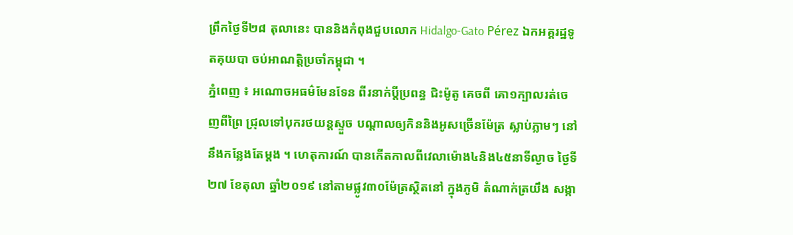ព្រឹកថ្ងៃទី២៨ តុលានេះ បាននិងកំពុងជួបលោក Hidalgo-Gato Pérez ឯកអគ្គរដ្ឋទូតគុយបា ចប់អាណត្តិប្រចាំកម្ពុជា ។
ភ្នំពេញ ៖ អណោចអធម៌មែនទែន ពីរនាក់ប្ដីប្រពន្ធ ជិះម៉ូតូ គេចពី គោ១ក្បាលរត់ចេញពីព្រៃ ជ្រុលទៅបុករថយន្តស្ទួច បណ្តាលឲ្យកិននិងអូសច្រើនម៉ែត្រ ស្លាប់ភ្លាមៗ នៅនឹងកន្លែងតែម្ដង ។ ហេតុការណ៍ បានកើតកាលពីវេលាម៉ោង៤និង៤៥នាទីល្ងាច ថ្ងៃទី២៧ ខែតុលា ឆ្នាំ២០១៩ នៅតាមផ្លូវ៣០ម៉ែត្រស្ថិតនៅ ក្នុងភូមិ តំណាក់ត្រយឹង សង្កា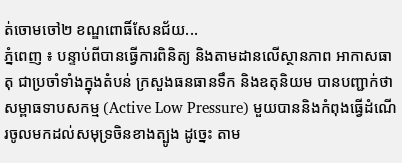ត់ចោមចៅ២ ខណ្ឌពោធិ៍សែនជ័យ...
ភ្នំពេញ ៖ បន្ទាប់ពីបានធ្វើការពិនិត្យ និងតាមដានលើស្ថានភាព អាកាសធាតុ ជាប្រចាំទាំងក្នុងតំបន់ ក្រសួងធនធានទឹក និងឧតុនិយម បានបញ្ជាក់ថា សម្ពាធទាបសកម្ម (Active Low Pressure) មួយបាននិងកំពុងធ្វើដំណើរចូលមកដល់សមុទ្រចិនខាងត្បូង ដូច្នេះ តាម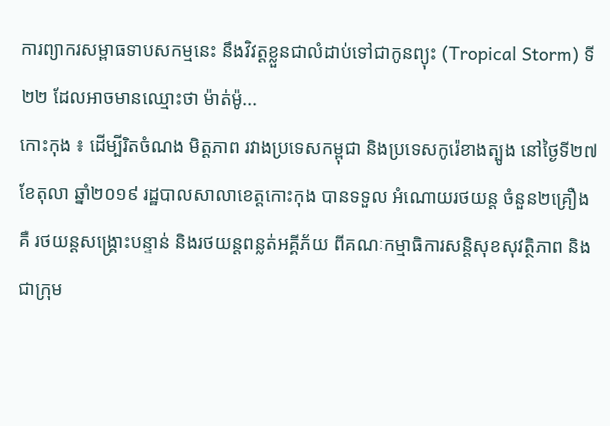ការព្យាករសម្ពាធទាបសកម្មនេះ នឹងវិវត្តខ្លួនជាលំដាប់ទៅជាកូនព្យុះ (Tropical Storm) ទី២២ ដែលអាចមានឈ្មោះថា ម៉ាត់ម៉ូ...
កោះកុង ៖ ដើម្បីរិតចំណង មិត្តភាព រវាងប្រទេសកម្ពុជា និងប្រទេសកូរ៉េខាងត្បូង នៅថ្ងៃទី២៧ ខែតុលា ឆ្នាំ២០១៩ រដ្ឋបាលសាលាខេត្តកោះកុង បានទទួល អំណោយរថយន្ត ចំនួន២គ្រឿង គឺ រថយន្តសង្រ្គោះបន្ទាន់ និងរថយន្តពន្លត់អគ្គីភ័យ ពីគណៈកម្មាធិការសន្តិសុខសុវត្ថិភាព និងជាក្រុម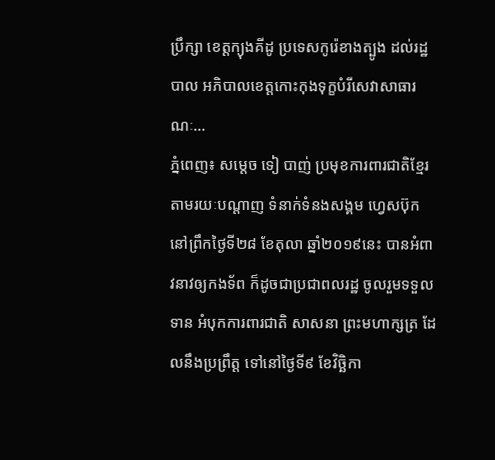ប្រឹក្សា ខេត្តក្យុងគីដូ ប្រទេសកូរ៉េខាងត្បូង ដល់រដ្ឋបាល អភិបាលខេត្តកោះកុងទុក្ខបំរីសេវាសាធារណៈ...
ភ្នំពេញ៖ សម្តេច ទៀ បាញ់ ប្រមុខការពារជាតិខ្មែរ តាមរយៈបណ្តាញ ទំនាក់ទំនងសង្គម ហ្វេសប៊ុក នៅព្រឹកថ្ងៃទី២៨ ខែតុលា ឆ្នាំ២០១៩នេះ បានអំពាវនាវឲ្យកងទ័ព ក៏ដូចជាប្រជាពលរដ្ឋ ចូលរួមទទួលទាន អំបុកការពារជាតិ សាសនា ព្រះមហាក្សត្រ ដែលនឹងប្រព្រឹត្ត ទៅនៅថ្ងៃទី៩ ខែវិច្ឆិកា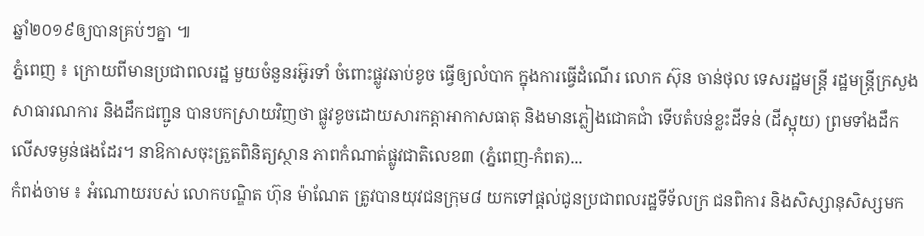ឆ្នាំ២០១៩ឲ្យបានគ្រប់ៗគ្នា ៕
ភ្នំពេញ ៖ ក្រោយពីមានប្រជាពលរដ្ឋ មួយចំនួនរអ៊ូរទាំ ចំពោះផ្លូវឆាប់ខូច ធ្វើឲ្យលំបាក ក្នុងការធ្វើដំណើរ លោក ស៊ុន ចាន់ថុល ទេសរដ្ឋមន្ដ្រី រដ្ឋមន្ត្រីក្រសួងសាធារណការ និងដឹកជញ្ជូន បានបកស្រាយវិញថា ផ្លូវខូចដោយសារកត្តាអាកាសធាតុ និងមានភ្លៀងជោគជាំ ទើបតំបន់ខ្លះដីទន់ (ដីស្អុយ) ព្រមទាំងដឹកលើសទម្ងន់ផងដែរ។ នាឱកាសចុះត្រួតពិនិត្យស្ថាន ភាពកំណាត់ផ្លូវជាតិលេខ៣ (ភ្នំពេញ-កំពត)...
កំពង់ចាម ៖ អំណោយរបស់ លោកបណ្ឌិត ហ៊ុន ម៉ាណែត ត្រូវបានយុវជនក្រុម៨ យកទៅផ្តល់ជូនប្រជាពលរដ្ឋទីទ័លក្រ ជនពិការ និងសិស្សានុសិស្សមក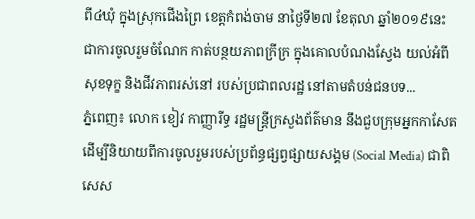ពី៤ឃុំ ក្នុងស្រុកជើងព្រៃ ខេត្តកំពង់ចាម នាថ្ងៃទី២៧ ខែតុលា ឆ្នាំ២០១៩នេះ ជាការចូលរួមចំណែក កាត់បន្ថយភាពក្រីក្រ ក្នុងគោលបំណងស្វែង យល់អំពីសុខទុក្ខ និងជីវភាពរស់នៅ របស់ប្រជាពលរដ្ឋ នៅតាមតំបន់ជនបទ...
ភ្នំពេញ៖ លោក ខៀវ កាញ្ញារីទ្ធ រដ្ឋមន្ត្រីក្រសួងព័ត៌មាន នឹងជួបក្រុមអ្នកកាសែត ដើម្បីនិយាយពីការចូលរួមរបស់ប្រព័ន្ធផ្សព្វផ្សាយសង្គម (Social Media) ជាពិសេស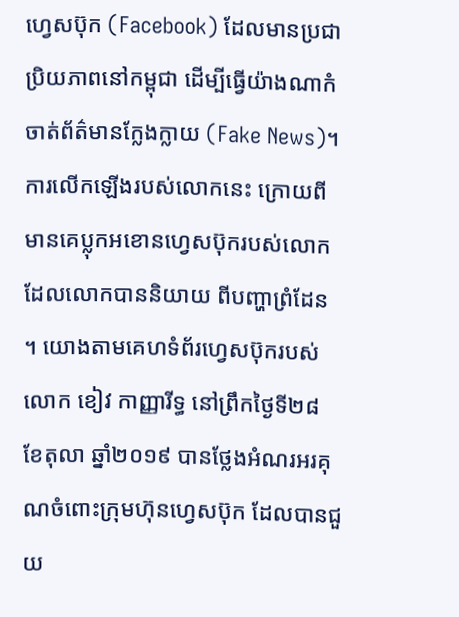ហ្វេសប៊ុក (Facebook) ដែលមានប្រជាប្រិយភាពនៅកម្ពុជា ដើម្បីធ្វើយ៉ាងណាកំចាត់ព័ត៌មានក្លែងក្លាយ (Fake News)។ ការលើកឡើងរបស់លោកនេះ ក្រោយពីមានគេប្លុកអខោនហ្វេសប៊ុករបស់លោក ដែលលោកបាននិយាយ ពីបញ្ហាព្រំដែន ។ យោងតាមគេហទំព័រហ្វេសប៊ុករបស់ លោក ខៀវ កាញ្ញារីទ្ធ នៅព្រឹកថ្ងៃទី២៨ ខែតុលា ឆ្នាំ២០១៩ បានថ្លែងអំណរអរគុណចំពោះក្រុមហ៊ុនហ្វេសប៊ុក ដែលបានជួយ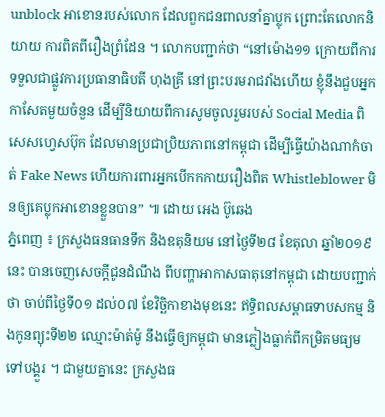unblock អាខោនរបស់លោក ដែលពួកជនពាលនាំគ្នាប្លុក ព្រោះតែលោកនិយាយ ការពិតពីរឿងព្រំដែន ។ លោកបញ្ជាក់ថា “នៅម៉ោង១១ ក្រោយពីការទទួលជាផ្លូវការប្រធានាធិបតី ហុងគ្រី នៅព្រះបរមរាជវាំងហើយ ខ្ញុំនឹងជួបអ្នកកាសែតមួយចំនួន ដើម្បីនិយាយពីការសូមចូលរួមរបស់ Social Media ពិសេសហ្វេសប៊ុក ដែលមានប្រជាប្រិយភាពនៅកម្ពុជា ដើម្បីធ្វើយ៉ាងណាកំចាត់ Fake News ហើយការពារអ្នកបើកកកាយរឿងពិត Whistleblower មិនឲ្យគេប្លុកអាខោនខ្លួនបាន” ៕ ដោយ អេង ប៊ូឆេង
ភ្នំពេញ ៖ ក្រសួងធនធានទឹក និងឧតុនិយម នៅថ្ងៃទី២៨ ខែតុលា ឆ្នាំ២០១៩នេះ បានចេញសេចក្តីជូនដំណឹង ពីបញ្ហាអាកាសធាតុនៅកម្ពុជា ដោយបញ្ជាក់ថា ចាប់ពីថ្ងៃទី០១ ដល់០៧ ខែវិច្ឆិកាខាងមុខនេះ ឥទ្ធិពលសម្ពាធទាបសកម្ម និងកូនព្យុះទី២២ ឈ្មោះម៉ាត់ម៉ូ នឹងធ្វើឲ្យកម្ពុជា មានភ្លៀងធ្លាក់ពីកម្រិតមធ្យមទៅបង្គួរ ។ ជាមួយគ្នានេះ ក្រសួងធ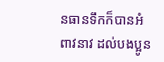នធានទឹកក៏បានអំពាវនាវ ដល់បងប្អូន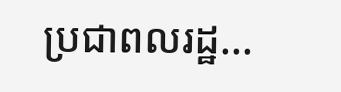ប្រជាពលរដ្ឋ...